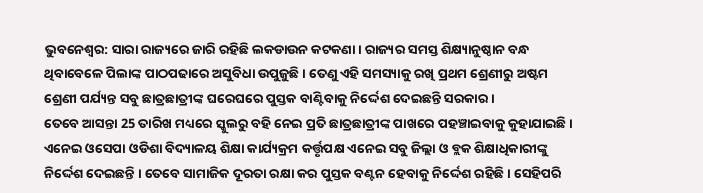ଭୁବନେଶ୍ବର: ସାରା ରାଜ୍ୟରେ ଜାରି ରହିଛି ଲକଡାଉନ କଟକଣା । ରାଜ୍ୟର ସମସ୍ତ ଶିକ୍ଷ୍ୟାନୁଷ୍ଠାନ ବନ୍ଧ ଥିବାବେଳେ ପିଲାଙ୍କ ପାଠପଢାରେ ଅସୁବିଧା ଉପୁଜୁଛି । ତେଣୁ ଏହି ସମସ୍ୟାକୁ ରଖି ପ୍ରଥମ ଶ୍ରେଣୀରୁ ଅଷ୍ଟମ ଶ୍ରେଣୀ ପର୍ଯ୍ୟନ୍ତ ସବୁ ଛାତ୍ରଛାତ୍ରୀଙ୍କ ଘରେଘରେ ପୁସ୍ତକ ବାଣ୍ଟିବାକୁ ନିର୍ଦ୍ଦେଶ ଦେଇଛନ୍ତି ସରକାର ।
ତେବେ ଆସନ୍ତା 25 ତାରିଖ ମଧ୍ୟରେ ସ୍କୁଲରୁ ବହି ନେଇ ପ୍ରତି ଛାତ୍ରଛାତ୍ରୀଙ୍କ ପାଖରେ ପହଞ୍ଚାଇବାକୁ କୁହାଯାଇଛି । ଏନେଇ ଓସେପା ଓଡିଶା ବିଦ୍ୟାଳୟ ଶିକ୍ଷା କାର୍ଯ୍ୟକ୍ରମ କର୍ତ୍ତୃପକ୍ଷ ଏନେଇ ସବୁ ଜିଲ୍ଲା ଓ ବ୍ଲକ ଶିକ୍ଷାଧିକାରୀଙ୍କୁ ନିର୍ଦ୍ଦେଶ ଦେଇଛନ୍ତି । ତେବେ ସାମାଜିକ ଦୂରତା ରକ୍ଷା କର ପୁସ୍ତକ ବଣ୍ଟନ ହେବାକୁ ନିର୍ଦ୍ଦେଶ ରହିଛି । ସେହିପରି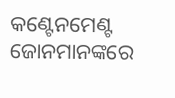କଣ୍ଟେନମେଣ୍ଟ ଜୋନମାନଙ୍କରେ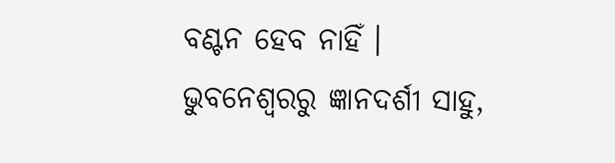ବଣ୍ଟନ ହେବ ନାହିଁ ।
ଭୁବନେଶ୍ବରରୁ ଜ୍ଞାନଦର୍ଶୀ ସାହୁ,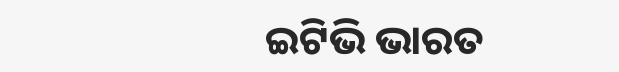ଇଟିଭି ଭାରତ